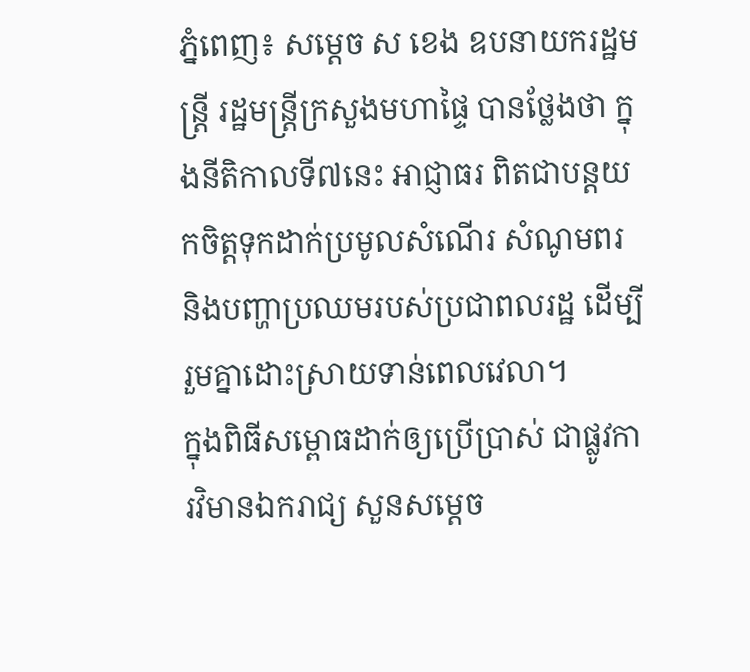ភ្នំពេញ៖ សម្ដេច ស ខេង ឧបនាយករដ្ឋមន្ត្រី រដ្ឋមន្ត្រីក្រសួងមហាផ្ទៃ បានថ្លែងថា ក្នុងនីតិកាលទី៧នេះ អាជ្ញាធរ ពិតជាបន្ដយកចិត្តទុកដាក់ប្រមូលសំណើរ សំណូមពរ និងបញ្ហាប្រឈមរបស់ប្រជាពលរដ្ឋ ដើម្បីរួមគ្នាដោះស្រាយទាន់ពេលវេលា។
ក្នុងពិធីសម្ពោធដាក់ឲ្យប្រើប្រាស់ ជាផ្លូវការវិមានឯករាជ្យ សួនសម្ដេច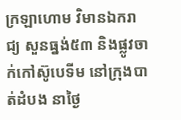ក្រឡាហោម វិមានឯករាជ្យ សួនធ្នង់៥៣ និងផ្លូវចាក់កៅស៊ូបេទីម នៅក្រុងបាត់ដំបង នាថ្ងៃ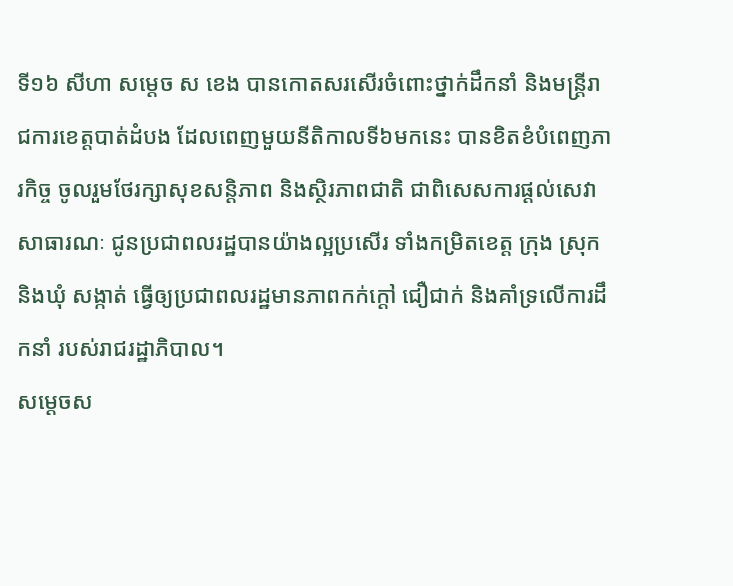ទី១៦ សីហា សម្ដេច ស ខេង បានកោតសរសើរចំពោះថ្នាក់ដឹកនាំ និងមន្រ្តីរាជការខេត្តបាត់ដំបង ដែលពេញមួយនីតិកាលទី៦មកនេះ បានខិតខំបំពេញភារកិច្ច ចូលរួមថែរក្សាសុខសន្តិភាព និងស្ថិរភាពជាតិ ជាពិសេសការផ្ដល់សេវាសាធារណៈ ជូនប្រជាពលរដ្ឋបានយ៉ាងល្អប្រសើរ ទាំងកម្រិតខេត្ត ក្រុង ស្រុក និងឃុំ សង្កាត់ ធ្វើឲ្យប្រជាពលរដ្ឋមានភាពកក់ក្ដៅ ជឿជាក់ និងគាំទ្រលើការដឹកនាំ របស់រាជរដ្ឋាភិបាល។
សម្ដេចស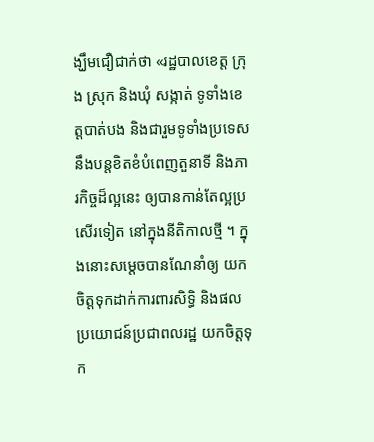ង្ឃឹមជឿជាក់ថា «រដ្ឋបាលខេត្ត ក្រុង ស្រុក និងឃុំ សង្កាត់ ទូទាំងខេត្តបាត់បង និងជារួមទូទាំងប្រទេស នឹងបន្តខិតខំបំពេញតួនាទី និងភារកិច្ចដ៏ល្អនេះ ឲ្យបានកាន់តែល្អប្រសើរទៀត នៅក្នុងនីតិកាលថ្មី ។ ក្នុងនោះសម្ដេចបានណែនាំឲ្យ យកចិត្តទុកដាក់ការពារសិទ្ធិ និងផលប្រយោជន៍ប្រជាពលរដ្ឋ យកចិត្តទុក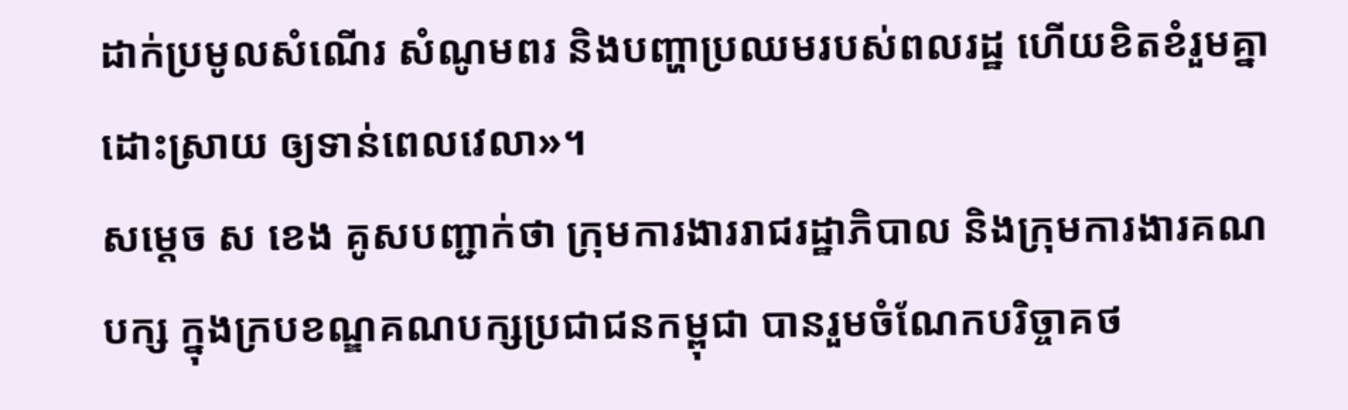ដាក់ប្រមូលសំណើរ សំណូមពរ និងបញ្ហាប្រឈមរបស់ពលរដ្ឋ ហើយខិតខំរួមគ្នាដោះស្រាយ ឲ្យទាន់ពេលវេលា»។
សម្ដេច ស ខេង គូសបញ្ជាក់ថា ក្រុមការងាររាជរដ្ឋាភិបាល និងក្រុមការងារគណបក្ស ក្នុងក្របខណ្ឌគណបក្សប្រជាជនកម្ពុជា បានរួមចំណែកបរិច្ចាគថ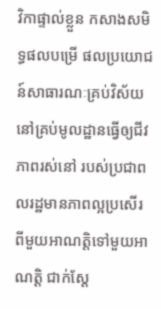វិកាផ្ទាល់ខ្លួន កសាងសមិទ្ធផលបម្រើ ផលប្រយោជន៍សាធារណៈគ្រប់វិស័យ នៅគ្រប់មូលដ្ឋានធ្វើឲ្យជីវភាពរស់នៅ របស់ប្រជាពលរដ្ឋមានភាពល្អប្រសើរ ពីមួយអាណត្តិទៅមួយអាណត្តិ ជាក់ស្ដែ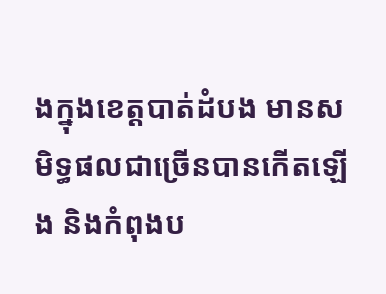ងក្នុងខេត្តបាត់ដំបង មានសមិទ្ធផលជាច្រើនបានកើតឡើង និងកំពុងប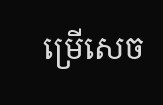ម្រើសេច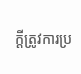ក្ដីត្រូវការប្រ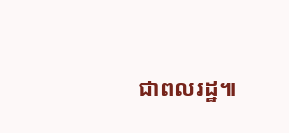ជាពលរដ្ឋ៕